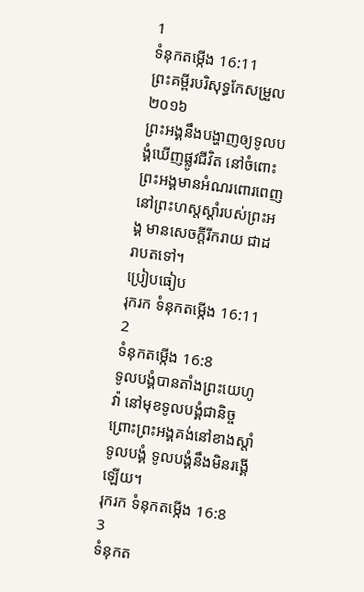1
ទំនុកតម្កើង 16:11
ព្រះគម្ពីរបរិសុទ្ធកែសម្រួល ២០១៦
ព្រះអង្គនឹងបង្ហាញឲ្យទូលបង្គំឃើញផ្លូវជីវិត នៅចំពោះព្រះអង្គមានអំណរពោរពេញ នៅព្រះហស្តស្តាំរបស់ព្រះអង្គ មានសេចក្ដីរីករាយ ជាដរាបតទៅ។
ប្រៀបធៀប
រុករក ទំនុកតម្កើង 16:11
2
ទំនុកតម្កើង 16:8
ទូលបង្គំបានតាំងព្រះយេហូវ៉ា នៅមុខទូលបង្គំជានិច្ច ព្រោះព្រះអង្គគង់នៅខាងស្តាំទូលបង្គំ ទូលបង្គំនឹងមិនរង្គើឡើយ។
រុករក ទំនុកតម្កើង 16:8
3
ទំនុកត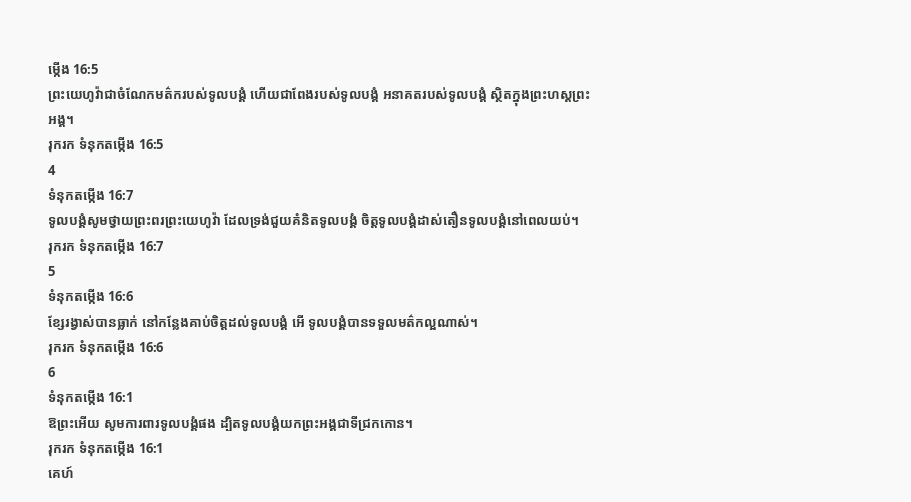ម្កើង 16:5
ព្រះយេហូវ៉ាជាចំណែកមត៌ករបស់ទូលបង្គំ ហើយជាពែងរបស់ទូលបង្គំ អនាគតរបស់ទូលបង្គំ ស្ថិតក្នុងព្រះហស្តព្រះអង្គ។
រុករក ទំនុកតម្កើង 16:5
4
ទំនុកតម្កើង 16:7
ទូលបង្គំសូមថ្វាយព្រះពរព្រះយេហូវ៉ា ដែលទ្រង់ជួយគំនិតទូលបង្គំ ចិត្តទូលបង្គំដាស់តឿនទូលបង្គំនៅពេលយប់។
រុករក ទំនុកតម្កើង 16:7
5
ទំនុកតម្កើង 16:6
ខ្សែរង្វាស់បានធ្លាក់ នៅកន្លែងគាប់ចិត្តដល់ទូលបង្គំ អើ ទូលបង្គំបានទទួលមត៌កល្អណាស់។
រុករក ទំនុកតម្កើង 16:6
6
ទំនុកតម្កើង 16:1
ឱព្រះអើយ សូមការពារទូលបង្គំផង ដ្បិតទូលបង្គំយកព្រះអង្គជាទីជ្រកកោន។
រុករក ទំនុកតម្កើង 16:1
គេហ៍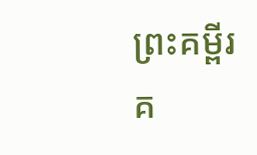ព្រះគម្ពីរ
គ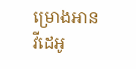ម្រោងអាន
វីដេអូ